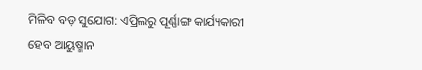ମିଳିବ ବଡ଼ ସୁଯୋଗ: ଏପ୍ରିଲରୁ ପୂର୍ଣ୍ଣାଙ୍ଗ କାର୍ଯ୍ୟକାରୀ ହେବ ଆୟୁଷ୍ମାନ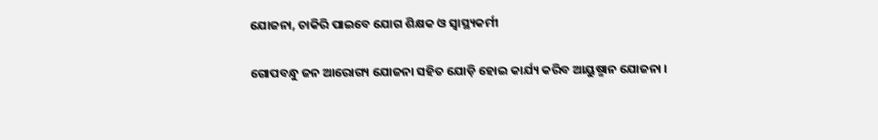ଯୋଜନା, ଚାକିରି ପାଇବେ ଯୋଗ ଶିକ୍ଷକ ଓ ସ୍ୱାସ୍ଥ୍ୟକର୍ମୀ

ଗୋପବନ୍ଧୁ ଜନ ଆରୋଗ୍ୟ ଯୋଜନା ସହିତ ଯୋଡ଼ି ହୋଇ କାର୍ଯ୍ୟ କରିବ ଆୟୁଷ୍ମାନ ଯୋଜନା ।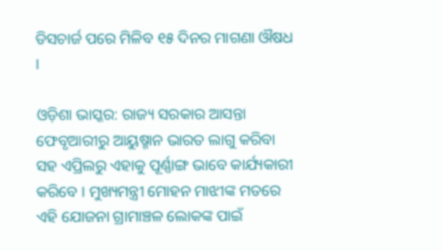ଡିସଚାର୍ଜ ପରେ ମିଳିବ ୧୫ ଦିନର ମାଗଣା ଔଷଧ ।

ଓଡ଼ିଶା ଭାସ୍କର: ରାଜ୍ୟ ସରକାର ଆସନ୍ତା ଫେବୃଆରୀରୁ ଆୟୁଷ୍ମାନ ଭାରତ ଲାଗୁ କରିବା ସହ ଏପ୍ରିଲରୁ ଏହାକୁ ପୂର୍ଣ୍ଣାଙ୍ଗ ଭାବେ କାର୍ଯ୍ୟକାରୀ କରିବେ । ମୁଖ୍ୟମନ୍ତ୍ରୀ ମୋହନ ମାଝୀଙ୍କ ମତରେ ଏହି ଯୋଜନା ଗ୍ରାମାଞ୍ଚଳ ଲୋକଙ୍କ ପାଇଁ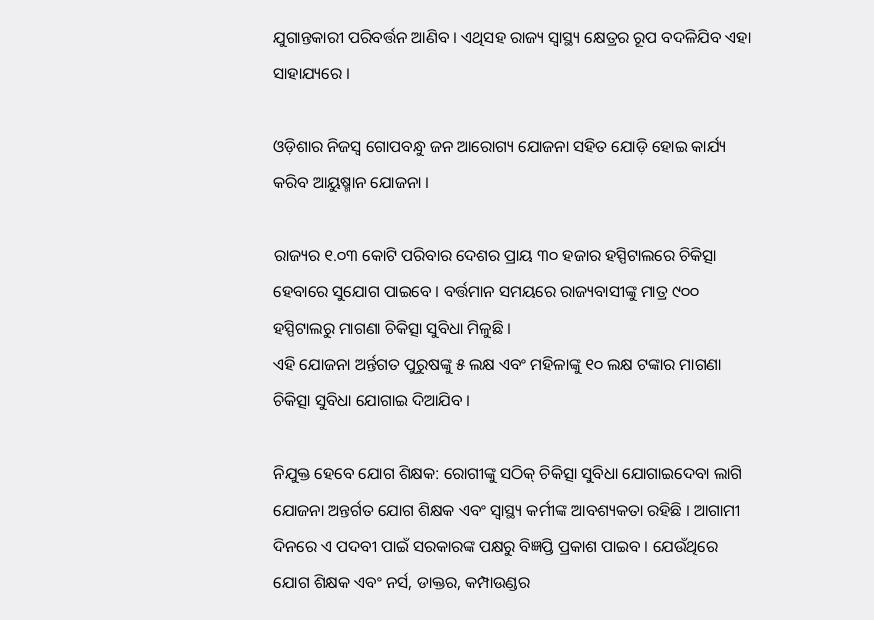ଯୁଗାନ୍ତକାରୀ ପରିବର୍ତ୍ତନ ଆଣିବ । ଏଥିସହ ରାଜ୍ୟ ସ୍ୱାସ୍ଥ୍ୟ କ୍ଷେତ୍ରର ରୂପ ବଦଳିଯିବ ଏହା ସାହାଯ୍ୟରେ ।

ଓଡ଼ିଶାର ନିଜସ୍ୱ ଗୋପବନ୍ଧୁ ଜନ ଆରୋଗ୍ୟ ଯୋଜନା ସହିତ ଯୋଡ଼ି ହୋଇ କାର୍ଯ୍ୟ କରିବ ଆୟୁଷ୍ମାନ ଯୋଜନା ।

ରାଜ୍ୟର ୧.୦୩ କୋଟି ପରିବାର ଦେଶର ପ୍ରାୟ ୩୦ ହଜାର ହସ୍ପିଟାଲରେ ଚିକିତ୍ସା ହେବାରେ ସୁଯୋଗ ପାଇବେ । ବର୍ତ୍ତମାନ ସମୟରେ ରାଜ୍ୟବାସୀଙ୍କୁ ମାତ୍ର ୯୦୦ ହସ୍ପିଟାଲରୁ ମାଗଣା ଚିକିତ୍ସା ସୁବିଧା ମିଳୁଛି ।
ଏହି ଯୋଜନା ଅର୍ନ୍ତଗତ ପୁରୁଷଙ୍କୁ ୫ ଲକ୍ଷ ଏବଂ ମହିଳାଙ୍କୁ ୧୦ ଲକ୍ଷ ଟଙ୍କାର ମାଗଣା ଚିକିତ୍ସା ସୁବିଧା ଯୋଗାଇ ଦିଆଯିବ ।

ନିଯୁକ୍ତ ହେବେ ଯୋଗ ଶିକ୍ଷକ: ରୋଗୀଙ୍କୁ ସଠିକ୍ ଚିକିତ୍ସା ସୁବିଧା ଯୋଗାଇଦେବା ଲାଗି ଯୋଜନା ଅନ୍ତର୍ଗତ ଯୋଗ ଶିକ୍ଷକ ଏବଂ ସ୍ୱାସ୍ଥ୍ୟ କର୍ମୀଙ୍କ ଆବଶ୍ୟକତା ରହିଛି । ଆଗାମୀ ଦିନରେ ଏ ପଦବୀ ପାଇଁ ସରକାରଙ୍କ ପକ୍ଷରୁ ବିଜ୍ଞପ୍ତି ପ୍ରକାଶ ପାଇବ । ଯେଉଁଥିରେ ଯୋଗ ଶିକ୍ଷକ ଏବଂ ନର୍ସ, ଡାକ୍ତର, କମ୍ପାଉଣ୍ଡର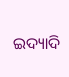ଇଦ୍ୟାଦି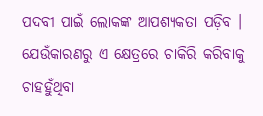ପଦବୀ ପାଇଁ ଲୋକଙ୍କ ଆପଶ୍ୟକତା ପଡ଼ିବ । ଯେଉଁକାରଣରୁ ଏ କ୍ଷେତ୍ରରେ ଚାକିରି କରିବାକୁ ଚାହହୁଁଥିବା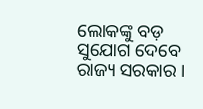ଲୋକଙ୍କୁ ବଡ଼ ସୁଯୋଗ ଦେବେ ରାଜ୍ୟ ସରକାର ।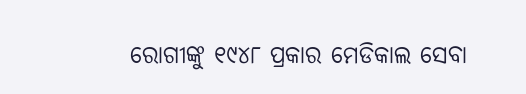ରୋଗୀଙ୍କୁ ୧୯୪୮ ପ୍ରକାର ମେଡିକାଲ ସେବା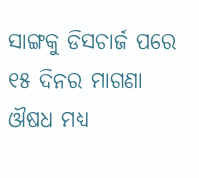ସାଙ୍ଗକୁ ଡିସଚାର୍ଜ ପରେ ୧୫ ଦିନର ମାଗଣା ଔଷଧ ମଧ୍ୟ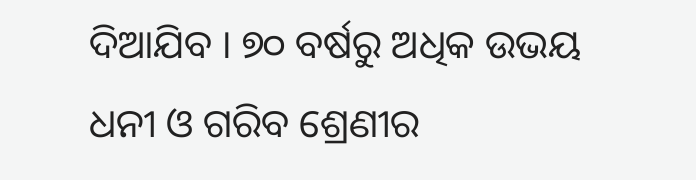ଦିଆଯିବ । ୭୦ ବର୍ଷରୁ ଅଧିକ ଉଭୟ ଧନୀ ଓ ଗରିବ ଶ୍ରେଣୀର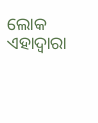ଲୋକ ଏହାଦ୍ୱାରା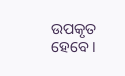ଉପକୃତ ହେବେ ।